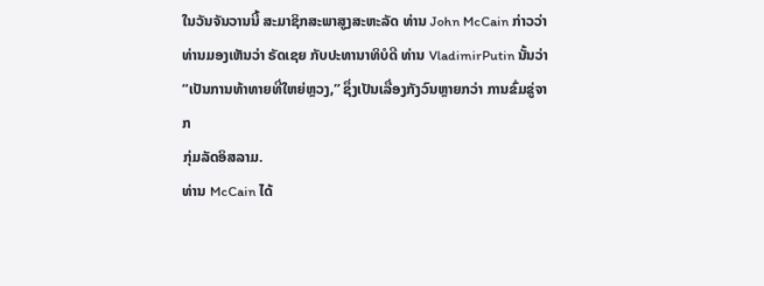ໃນວັນຈັນວານນີ້ ສະມາຊິກສະພາສູງສະຫະລັດ ທ່ານ John McCain ກ່າວວ່າ
ທ່ານມອງເຫັນວ່າ ຣັດເຊຍ ກັບປະທານາທິບໍດີ ທ່ານ VladimirPutin ນັ້ນວ່າ
“ເປັນການທ້າທາຍທີ່ໃຫຍ່ຫຼວງ,” ຊຶ່ງເປັນເລື່ອງກັງວົນຫຼາຍກວ່າ ການຂົ່ມຂູ່ຈາກ
ກຸ່ມລັດອິສລາມ.
ທ່ານ McCain ໄດ້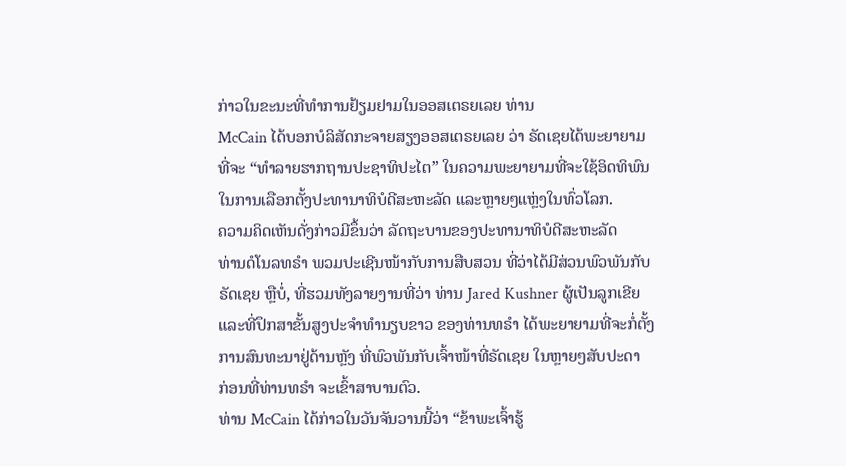ກ່າວໃນຂະນະທີ່ທຳການຢ້ຽມຢາມໃນອອສເຕຣຍເລຍ ທ່ານ
McCain ໄດ້ບອກບໍລິສັດກະຈາຍສຽງອອສເຕຣຍເລຍ ວ່າ ຣັດເຊຍໄດ້ພະຍາຍາມ
ທີ່ຈະ “ທຳລາຍຮາກຖານປະຊາທິປະໄຕ” ໃນຄວາມພະຍາຍາມທີ່ຈະໃຊ້ອິດທິພົນ
ໃນການເລືອກຕັ້ງປະທານາທິບໍດີສະຫະລັດ ແລະຫຼາຍໆແຫຼ່ງໃນທົ່ວໂລກ.
ຄວາມຄິດເຫັນດັ່ງກ່າວມີຂຶ້ນວ່າ ລັດຖະບານຂອງປະທານາທິບໍດີສະຫະລັດ
ທ່ານດໍໂນລທຣຳ ພວມປະເຊີນໜ້າກັບການສືບສວນ ທີ່ວ່າໄດ້ມີສ່ວນພົວພັນກັບ
ຣັດເຊຍ ຫຼືບໍ່, ທີ່ຮວມທັງລາຍງານທີ່ວ່າ ທ່ານ Jared Kushner ຜູ້ເປັນລູກເຂີຍ
ແລະທີ່ປຶກສາຂັ້ນສູງປະຈຳທຳນຽບຂາວ ຂອງທ່ານທຣຳ ໄດ້ພະຍາຍາມທີ່ຈະກໍ່ຕັ້ງ
ການສົນທະນາຢູ່ດ້ານຫຼັງ ທີ່ພົວພັນກັບເຈົ້າໜ້າທີ່ຣັດເຊຍ ໃນຫຼາຍໆສັບປະດາ
ກ່ອນທີ່ທ່ານທຣຳ ຈະເຂົ້າສາບານຕົວ.
ທ່ານ McCain ໄດ້ກ່າວໃນວັນຈັນວານນີ້ວ່າ “ຂ້າພະເຈົ້າຮູ້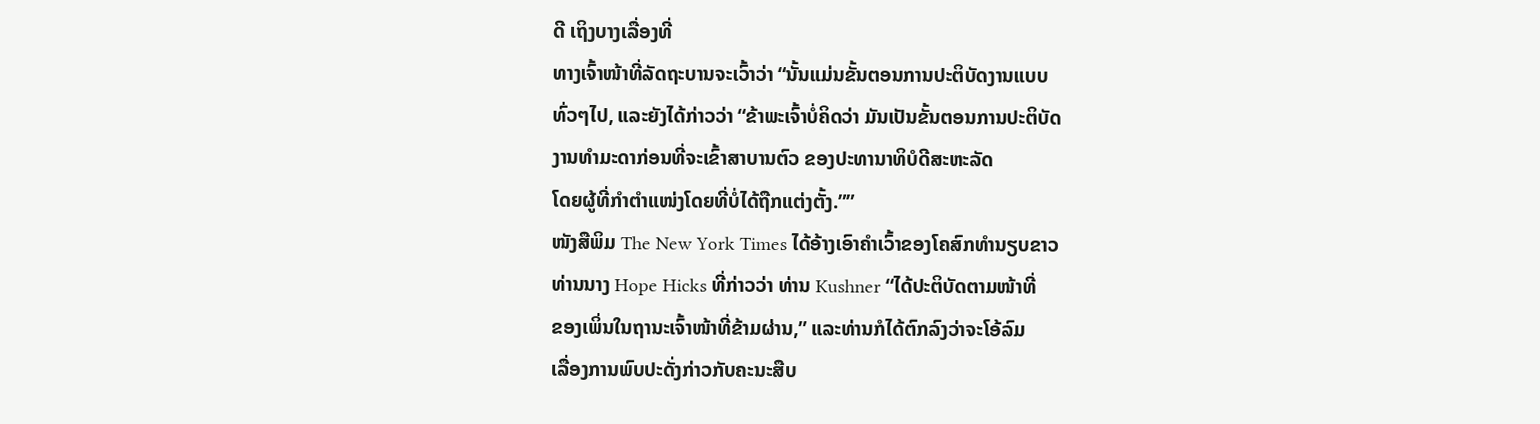ດີ ເຖິງບາງເລື່ອງທີ່
ທາງເຈົ້າໜ້າທີ່ລັດຖະບານຈະເວົ້າວ່າ “ນັ້ນແມ່ນຂັ້ນຕອນການປະຕິບັດງານແບບ
ທົ່ວໆໄປ, ແລະຍັງໄດ້ກ່າວວ່າ “ຂ້າພະເຈົ້າບໍ່ຄິດວ່າ ມັນເປັນຂັ້ນຕອນການປະຕິບັດ
ງານທຳມະດາກ່ອນທີ່ຈະເຂົ້າສາບານຕົວ ຂອງປະທານາທິບໍດີສະຫະລັດ
ໂດຍຜູ້ທີ່ກຳຕຳແໜ່ງໂດຍທີ່ບໍ່ໄດ້ຖືກແຕ່ງຕັ້ງ.””
ໜັງສືພິມ The New York Times ໄດ້ອ້າງເອົາຄຳເວົ້າຂອງໂຄສົກທຳນຽບຂາວ
ທ່ານນາງ Hope Hicks ທີ່ກ່າວວ່າ ທ່ານ Kushner “ໄດ້ປະຕິບັດຕາມໜ້າທີ່
ຂອງເພິ່ນໃນຖານະເຈົ້າໜ້າທີ່ຂ້າມຜ່ານ,” ແລະທ່ານກໍໄດ້ຕົກລົງວ່າຈະໂອ້ລົມ
ເລື່ອງການພົບປະດັ່ງກ່າວກັບຄະນະສືບ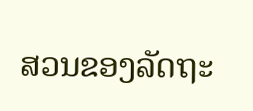ສວນຂອງລັດຖະ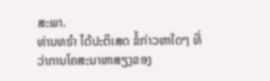ສະພາ.
ທ່ານທຣຳ ໄດ້ປະຕິເສດ ຂໍ້ກ່າວຫາໃດໆ ທີ່ວ່າການໂຄສະນາຫາສຽງຂອງ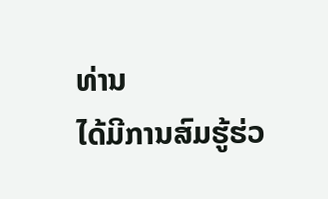ທ່ານ
ໄດ້ມີການສົມຮູ້ຮ່ວ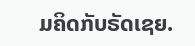ມຄິດກັບຣັດເຊຍ.